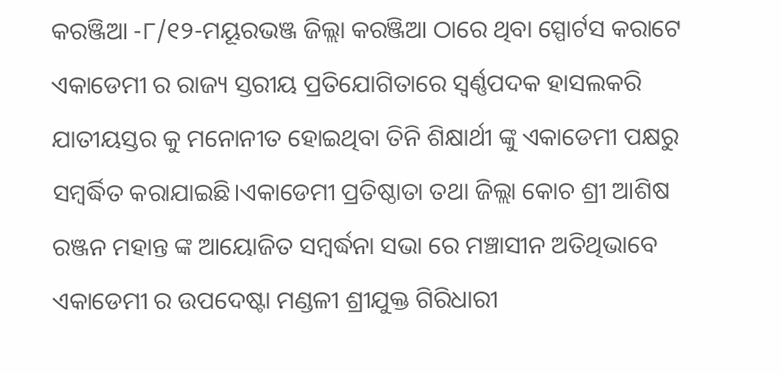କରଞ୍ଜିଆ -୮/୧୨-ମୟୂରଭଞ୍ଜ ଜିଲ୍ଲା କରଞ୍ଜିଆ ଠାରେ ଥିବା ସ୍ପୋର୍ଟସ କରାଟେ ଏକାଡେମୀ ର ରାଜ୍ୟ ସ୍ତରୀୟ ପ୍ରତିଯୋଗିତାରେ ସ୍ୱର୍ଣ୍ଣପଦକ ହାସଲକରି ଯାତୀୟସ୍ତର କୁ ମନୋନୀତ ହୋଇଥିବା ତିନି ଶିକ୍ଷାର୍ଥୀ ଙ୍କୁ ଏକାଡେମୀ ପକ୍ଷରୁ ସମ୍ବର୍ଦ୍ଧିତ କରାଯାଇଛି।ଏକାଡେମୀ ପ୍ରତିଷ୍ଠାତା ତଥା ଜିଲ୍ଲା କୋଚ ଶ୍ରୀ ଆଶିଷ ରଞ୍ଜନ ମହାନ୍ତ ଙ୍କ ଆୟୋଜିତ ସମ୍ବର୍ଦ୍ଧନା ସଭା ରେ ମଞ୍ଚାସୀନ ଅତିଥିଭାବେ ଏକାଡେମୀ ର ଉପଦେଷ୍ଟା ମଣ୍ଡଳୀ ଶ୍ରୀଯୁକ୍ତ ଗିରିଧାରୀ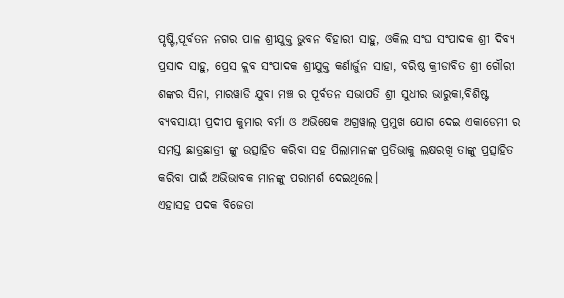ପୃଷ୍ଟି,ପୂର୍ବତନ ନଗର ପାଳ ଶ୍ରୀଯୁକ୍ତ ଭୁବନ ବିହାରୀ ସାହୁ, ଓକିଲ ସଂଘ ସଂପାଦକ ଶ୍ରୀ ଦିବ୍ୟ ପ୍ରସାଦ ସାହୁ, ପ୍ରେସ କ୍ଲବ ସଂପାଦକ ଶ୍ରୀଯୁକ୍ତ କର୍ଣାର୍ଜୁନ ସାହା, ବରିଷ୍ଠ କ୍ରୀଡାବିତ ଶ୍ରୀ ଗୌରୀ ଶଙ୍କର ସିନା, ମାରୱାଡି ଯୁବା ମଞ୍ଚ ର ପୂର୍ବତନ ସଭାପତି ଶ୍ରୀ ସୁଧୀର ଭାରୁକା,ବିଶିଷ୍ଟ ବ୍ୟବସାୟୀ ପ୍ରଦୀପ କୁମାର ବର୍ମା ଓ ଅଭିଷେକ ଅଗ୍ରୱାଲ୍ ପ୍ରମୁଖ ଯୋଗ ଦେଇ ଏକାଡେମୀ ର ସମସ୍ତ ଛାତ୍ରଛାତ୍ରୀ ଙ୍କୁ ଉତ୍ସାହିତ କରିବା ସହ ପିଲାମାନଙ୍କ ପ୍ରତିଭାକୁ ଲକ୍ଷରଖି ତାଙ୍କୁ ପ୍ରତ୍ସାହିତ କରିବା ପାଇଁ ଅଭିଭାବକ ମାନଙ୍କୁ ପରାମର୍ଶ ଦେଇଥିଲେ।
ଏହାସହ ପଦକ ବିଜେତା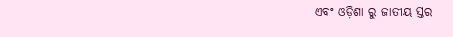ଏବଂ ଓଡ଼ିଶା ରୁ ଜାତୀୟ ସ୍ତର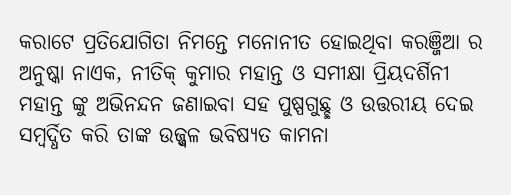କରାଟେ ପ୍ରତିଯୋଗିତା ନିମନ୍ତେ ମନୋନୀତ ହୋଇଥିବା କରଞ୍ଜିଆ ର ଅନୁଷ୍କା ନାଏକ, ନୀତିକ୍ କୁମାର ମହାନ୍ତ ଓ ସମୀକ୍ଷା ପ୍ରିୟଦର୍ଶିନୀ ମହାନ୍ତ ଙ୍କୁ ଅଭିନନ୍ଦନ ଜଣାଇବା ସହ ପୁଷ୍ପଗୁଛ୍ଛ ଓ ଉତ୍ତରୀୟ ଦେଇ ସମ୍ବର୍ଦ୍ଧିତ କରି ତାଙ୍କ ଉଜ୍ଜ୍ବଳ ଭବିଷ୍ୟତ କାମନା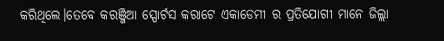କରିଥିଲେ।ତେବେ କରଞ୍ଜିଆ ସ୍ପୋର୍ଟସ କରାଟେ ଏକାଡେମୀ ର ପ୍ରତିଯୋଗୀ ମାନେ ଜିଲ୍ଲା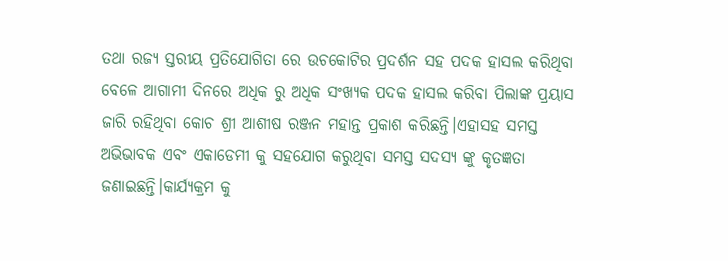ତଥା ରଜ୍ୟ ସ୍ତରୀୟ ପ୍ରତିଯୋଗିତା ରେ ଉଚକୋଟିର ପ୍ରଦର୍ଶନ ସହ ପଦକ ହାସଲ କରିଥିବା ବେଳେ ଆଗାମୀ ଦିନରେ ଅଧିକ ରୁ ଅଧିକ ସଂଖ୍ୟକ ପଦକ ହାସଲ କରିବା ପିଲାଙ୍କ ପ୍ରୟାସ ଜାରି ରହିଥିବା କୋଚ ଶ୍ରୀ ଆଶୀଷ ରଞ୍ଜନ ମହାନ୍ତ ପ୍ରକାଶ କରିଛନ୍ତି।ଏହାସହ ସମସ୍ତ ଅଭିଭାବକ ଏବଂ ଏକାଡେମୀ କୁ ସହଯୋଗ କରୁଥିବା ସମସ୍ତ ସଦସ୍ୟ ଙ୍କୁ କୃତଜ୍ଞତା ଜଣାଇଛନ୍ତି।କାର୍ଯ୍ୟକ୍ରମ କୁ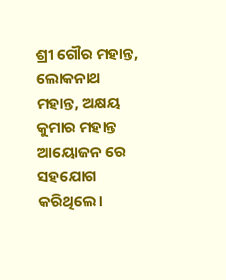ଶ୍ରୀ ଗୌର ମହାନ୍ତ, ଲୋକନାଥ ମହାନ୍ତ, ଅକ୍ଷୟ କୁମାର ମହାନ୍ତ ଆୟୋଜନ ରେ ସହଯୋଗ କରିଥିଲେ।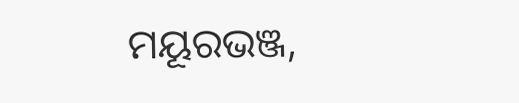ମୟୂରଭଞ୍ଜ,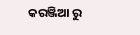କରଞ୍ଜିଆ ରୁ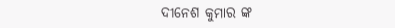ଦୀନେଶ କୁମାର ଙ୍କ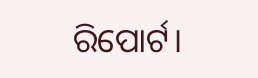ରିପୋର୍ଟ।